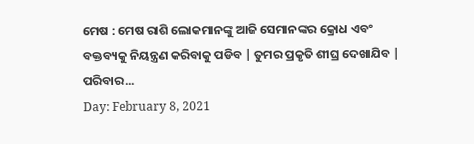ମେଷ : ମେଷ ରାଶି ଲୋକମାନଙ୍କୁ ଆଜି ସେମାନଙ୍କର କ୍ରୋଧ ଏବଂ ବକ୍ତବ୍ୟକୁ ନିୟନ୍ତ୍ରଣ କରିବାକୁ ପଡିବ | ତୁମର ପ୍ରକୃତି ଶୀଘ୍ର ଦେଖାଯିବ | ପରିବାର...
Day: February 8, 2021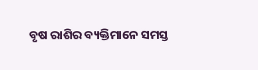ବୃଷ ରାଶିର ବ୍ୟକ୍ତିମାନେ ସମସ୍ତ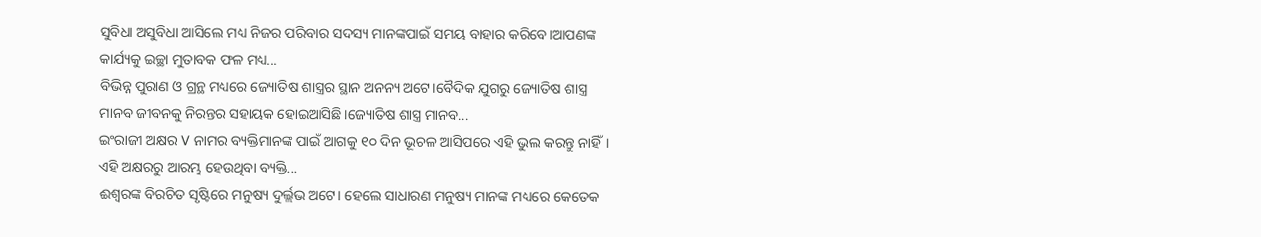ସୁବିଧା ଅସୁବିଧା ଆସିଲେ ମଧ୍ୟ ନିଜର ପରିବାର ସଦସ୍ୟ ମାନଙ୍କପାଇଁ ସମୟ ବାହାର କରିବେ।ଆପଣଙ୍କ କାର୍ଯ୍ୟକୁ ଇଚ୍ଛା ମୁତାବକ ଫଳ ମଧ୍ୟ...
ବିଭିନ୍ନ ପୁରାଣ ଓ ଗ୍ରନ୍ଥ ମଧ୍ୟରେ ଜ୍ୟୋତିଷ ଶାସ୍ତ୍ରର ସ୍ଥାନ ଅନନ୍ୟ ଅଟେ।ବୈଦିକ ଯୁଗରୁ ଜ୍ୟୋତିଷ ଶାସ୍ତ୍ର ମାନବ ଜୀବନକୁ ନିରନ୍ତର ସହାୟକ ହୋଇଆସିଛି।ଜ୍ୟୋତିଷ ଶାସ୍ତ୍ର ମାନବ...
ଇଂରାଜୀ ଅକ୍ଷର V ନାମର ବ୍ୟକ୍ତିମାନଙ୍କ ପାଇଁ ଆଗକୁ ୧୦ ଦିନ ଭୂଚଳ ଆସିପରେ ଏହି ଭୁଲ କରନ୍ତୁ ନାହିଁ। ଏହି ଅକ୍ଷରରୁ ଆରମ୍ଭ ହେଉଥିବା ବ୍ୟକ୍ତି...
ଈଶ୍ବରଙ୍କ ବିରଚିତ ସୃଷ୍ଟିରେ ମନୁଷ୍ୟ ଦୁର୍ଲ୍ଲଭ ଅଟେ। ହେଲେ ସାଧାରଣ ମନୁଷ୍ୟ ମାନଙ୍କ ମଧ୍ୟରେ କେତେକ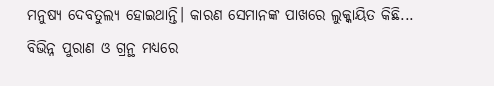ମନୁଷ୍ୟ ଦେବତୁଲ୍ୟ ହୋଇଥାନ୍ତି। କାରଣ ସେମାନଙ୍କ ପାଖରେ ଲୁକ୍କାୟିତ କିଛି...
ବିଭିନ୍ନ ପୁରାଣ ଓ ଗ୍ରନ୍ଥ ମଧ୍ୟରେ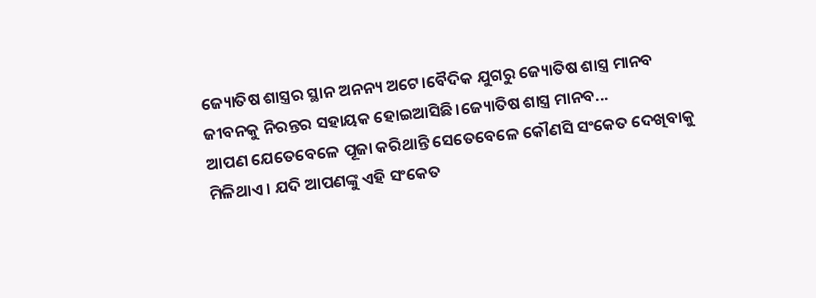ଜ୍ୟୋତିଷ ଶାସ୍ତ୍ରର ସ୍ଥାନ ଅନନ୍ୟ ଅଟେ।ବୈଦିକ ଯୁଗରୁ ଜ୍ୟୋତିଷ ଶାସ୍ତ୍ର ମାନବ ଜୀବନକୁ ନିରନ୍ତର ସହାୟକ ହୋଇଆସିଛି।ଜ୍ୟୋତିଷ ଶାସ୍ତ୍ର ମାନବ...
ଆପଣ ଯେତେବେଳେ ପୂଜା କରିଥାନ୍ତି ସେତେବେଳେ କୌଣସି ସଂକେତ ଦେଖିବାକୁ ମିଳିଥାଏ । ଯଦି ଆପଣଙ୍କୁ ଏହି ସଂକେତ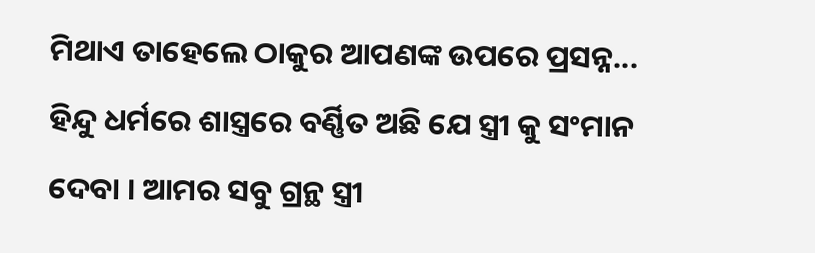ମିଥାଏ ତାହେଲେ ଠାକୁର ଆପଣଙ୍କ ଉପରେ ପ୍ରସନ୍ନ...
ହିନ୍ଦୁ ଧର୍ମରେ ଶାସ୍ତ୍ରରେ ବର୍ଣ୍ଣିତ ଅଛି ଯେ ସ୍ତ୍ରୀ କୁ ସଂମାନ ଦେବା । ଆମର ସବୁ ଗ୍ରନ୍ଥ ସ୍ତ୍ରୀ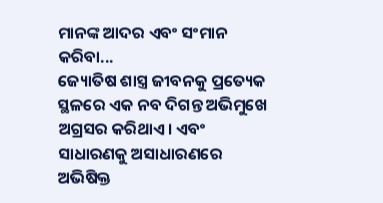ମାନଙ୍କ ଆଦର ଏବଂ ସଂମାନ କରିବା...
ଜ୍ୟୋତିଷ ଶାସ୍ତ୍ର ଜୀବନକୁ ପ୍ରତ୍ୟେକ ସ୍ଥଳରେ ଏକ ନବ ଦିଗନ୍ତ ଅଭିମୁଖେ ଅଗ୍ରସର କରିଥାଏ। ଏବଂ ସାଧାରଣକୁ ଅସାଧାରଣରେ ଅଭିଷିକ୍ତ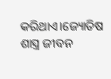କରିଥାଏ।ଜ୍ୟୋତିଷ ଶାସ୍ତ୍ର ଜୀବନ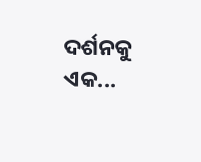ଦର୍ଶନକୁ ଏକ...